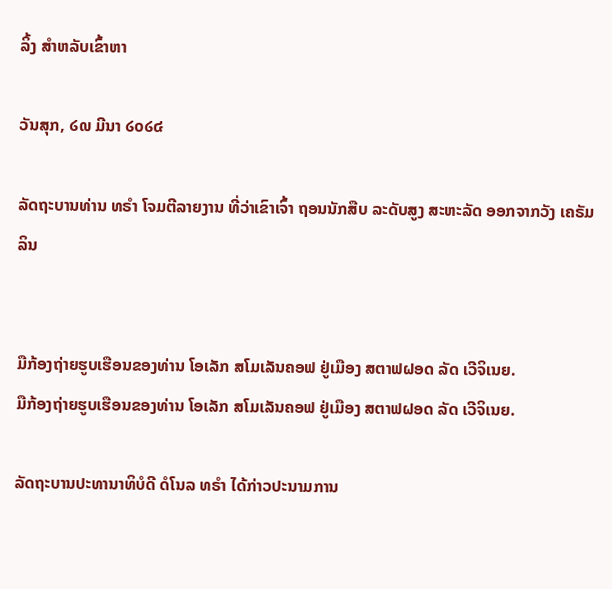ລິ້ງ ສຳຫລັບເຂົ້າຫາ

ວັນສຸກ, ໒໙ ມີນາ ໒໐໒໔

ລັດຖະບານທ່ານ ທຣຳ ໂຈມຕີລາຍງານ ທີ່ວ່າເຂົາເຈົ້າ ຖອນນັກສືບ ລະດັບສູງ ສະຫະລັດ ອອກຈາກວັງ ເຄຣັມລິນ


ມືກ້ອງຖ່າຍຮູບເຮືອນຂອງທ່ານ ໂອເລັກ ສໂມເລັນຄອຟ ຢູ່ເມືອງ ສຕາຟຝອດ ລັດ ເວີຈິເນຍ.
ມືກ້ອງຖ່າຍຮູບເຮືອນຂອງທ່ານ ໂອເລັກ ສໂມເລັນຄອຟ ຢູ່ເມືອງ ສຕາຟຝອດ ລັດ ເວີຈິເນຍ.

ລັດຖະບານປະທານາທິບໍດີ ດໍໂນລ ທຣຳ ໄດ້ກ່າວປະນາມການ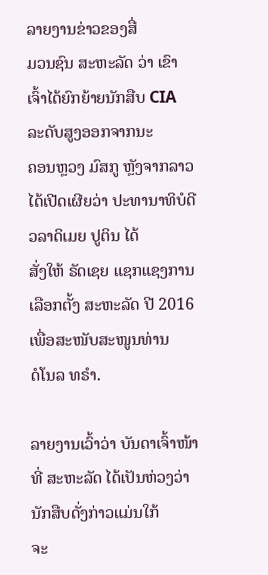ລາຍງານຂ່າວຂອງສື່
ມວນຊົນ ສະຫະລັດ ວ່າ ເຂົາເຈົ້າໄດ້ຍົກຍ້າຍນັກສືບ CIA ລະດັບສູງອອກຈາກນະ
ຄອນຫຼວງ ມົສກູ ຫຼັງຈາກລາວໄດ້ເປີດເຜີຍວ່າ ປະທານາທິບໍດີ ວລາດິເມຍ ປູຕິນ ໄດ້
ສັ່ງໃຫ້ ຣັດເຊຍ ແຊກແຊງການເລືອກຕັ້ງ ສະຫະລັດ ປີ 2016 ເພື່ອສະໜັບສະໜູນທ່ານ
ດໍໂນລ ທຣຳ.

ລາຍງານເວົ້າວ່າ ບັນດາເຈົ້າໜ້າທີ່ ສະຫະລັດ ໄດ້ເປັນຫ່ວງວ່ານັກສືບດັ່ງກ່າວແມ່ນໃກ້
ຈະ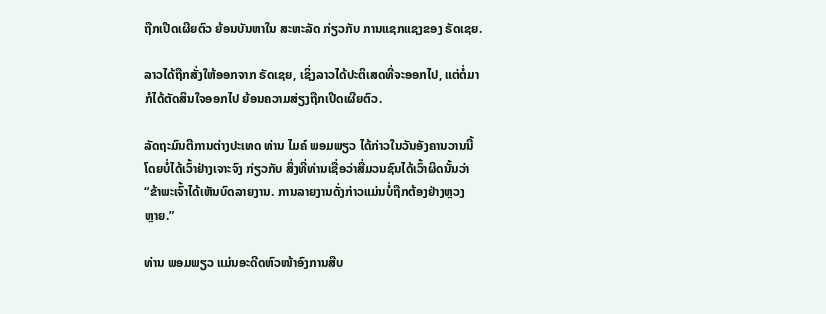ຖືກເປີດເຜີຍຕົວ ຍ້ອນບັນຫາໃນ ສະຫະລັດ ກ່ຽວກັບ ການແຊກແຊງຂອງ ຣັດເຊຍ.

ລາວໄດ້ຖືກສັ່ງໃຫ້ອອກຈາກ ຣັດເຊຍ, ເຊິ່ງລາວໄດ້ປະຕິເສດທີ່ຈະອອກໄປ, ແຕ່ຕໍ່ມາ
ກໍໄດ້ຕັດສິນໃຈອອກໄປ ຍ້ອນຄວາມສ່ຽງຖືກເປີດເຜີຍຕົວ.

ລັດຖະມົນຕີການຕ່າງປະເທດ ທ່ານ ໄມຄ໌ ພອມພຽວ ໄດ້ກ່າວໃນວັນອັງຄານວານນີ້
ໂດຍບໍ່ໄດ້ເວົ້າຢ່າງເຈາະຈົງ ກ່ຽວກັບ ສິ່ງທີ່ທ່ານເຊື່ອວ່າສື່ມວນຊົນໄດ້ເວົ້າຜິດນັ້ນວ່າ
“ຂ້າພະເຈົ້າໄດ້ເຫັນບົດລາຍງານ. ການລາຍງານດັ່ງກ່າວແມ່ນບໍ່ຖືກຕ້ອງຢ່າງຫຼວງ
ຫຼາຍ.”

ທ່ານ ພອມພຽວ ແມ່ນອະດີດຫົວໜ້າອົງການສືບ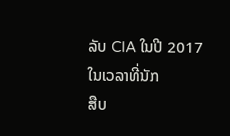ລັບ CIA ໃນປີ 2017 ໃນເວລາທີ່ນັກ
ສືບ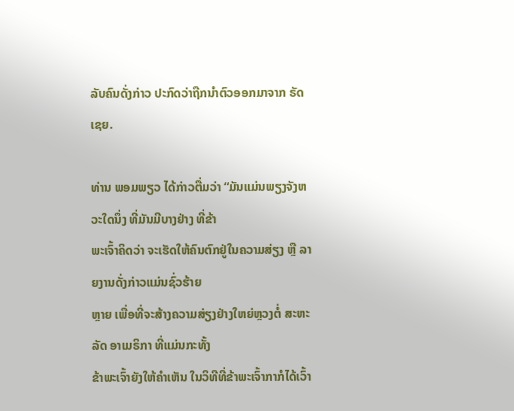ລັບຄົນດັ່ງກ່າວ ປະກົດວ່າຖືກນຳຕົວອອກມາຈາກ ຣັດເຊຍ.

ທ່ານ ພອມພຽວ ໄດ້ກ່າວຕື່ມວ່າ “ມັນແມ່ນພຽງຈັງຫວະໃດນຶ່ງ ທີ່ມັນມີບາງຢ່າງ ທີ່ຂ້າ
ພະເຈົ້າຄິດວ່າ ຈະເຮັດໃຫ້ຄົນຕົກຢູ່ໃນຄວາມສ່ຽງ ຫຼື ລາຍງານດັ່ງກ່າວແມ່ນຊົ່ວຮ້າຍ
ຫຼາຍ ເພື່ອທີ່ຈະສ້າງຄວາມສ່ຽງຢ່າງໃຫຍ່ຫຼວງຕໍ່ ສະຫະລັດ ອາເມຣິກາ ທີ່ແມ່ນກະທັ້ງ
ຂ້າພະເຈົ້າຍັງໃຫ້ຄຳເຫັນ ໃນວິທີທີ່ຂ້າພະເຈົ້າກາກໍໄດ້ເວົ້າ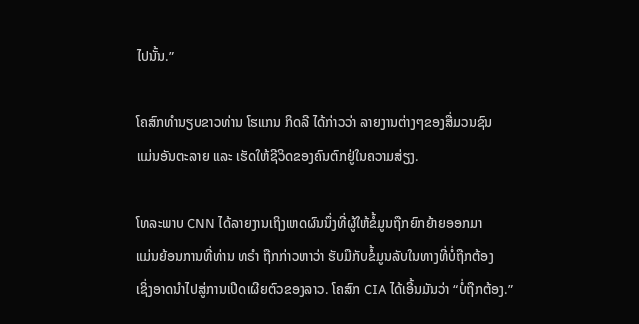ໄປນັ້ນ.”

ໂຄສົກທຳນຽບຂາວທ່ານ ໂຮແກນ ກິດລີ ໄດ້ກ່າວວ່າ ລາຍງານຕ່າງໆຂອງສື່ມວນຊົນ
ແມ່ນອັນຕະລາຍ ແລະ ເຮັດໃຫ້ຊີວິດຂອງຄົນຕົກຢູ່ໃນຄວາມສ່ຽງ.

ໂທລະພາບ CNN ໄດ້ລາຍງານເຖິງເຫດຜົນນຶ່ງທີ່ຜູ້ໃຫ້ຂໍ້ມູນຖືກຍົກຍ້າຍອອກມາ
ແມ່ນຍ້ອນການທີ່ທ່ານ ທຣຳ ຖືກກ່າວຫາວ່າ ຮັບມືກັບຂໍ້ມູນລັບໃນທາງທີ່ບໍ່ຖືກຕ້ອງ
ເຊິ່ງອາດນຳໄປສູ່ການເປີດເຜີຍຕົວຂອງລາວ. ໂຄສົກ CIA ໄດ້ເອີ້ນມັນວ່າ “ບໍ່ຖືກຕ້ອງ.”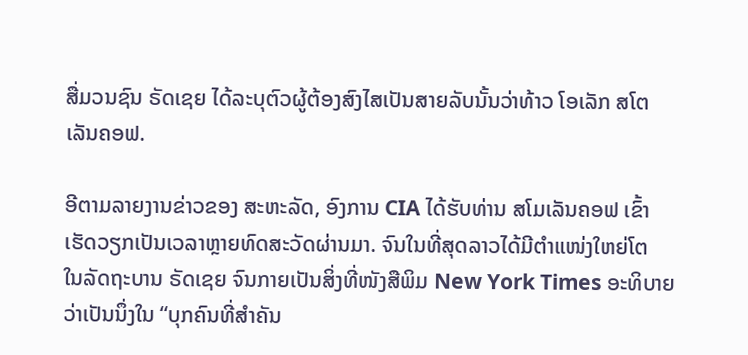ສື່ມວນຊົນ ຣັດເຊຍ ໄດ້ລະບຸຕົວຜູ້ຕ້ອງສົງໄສເປັນສາຍລັບນັ້ນວ່າທ້າວ ໂອເລັກ ສໂຕ
ເລັນຄອຟ.

ອີຕາມລາຍງານຂ່າວຂອງ ສະຫະລັດ, ອົງການ CIA ໄດ້ຮັບທ່ານ ສໂມເລັນຄອຟ ເຂົ້າ
ເຮັດວຽກເປັນເວລາຫຼາຍທົດສະວັດຜ່ານມາ. ຈົນໃນທີ່ສຸດລາວໄດ້ມີຕຳແໜ່ງໃຫຍ່ໂຕ
ໃນລັດຖະບານ ຣັດເຊຍ ຈົນກາຍເປັນສິ່ງທີ່ໜັງສືພິມ New York Times ອະທິບາຍ
ວ່າເປັນນຶ່ງໃນ “ບຸກຄົນທີ່ສຳຄັນ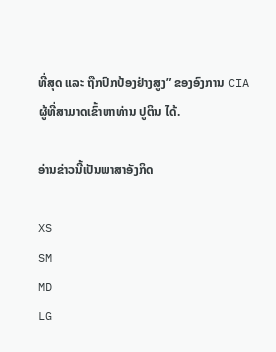ທີ່ສຸດ ແລະ ຖືກປົກປ້ອງຢ່າງສູງ” ຂອງອົງການ CIA
ຜູ້ທີ່ສາມາດເຂົ້າຫາທ່ານ ປູຕິນ ໄດ້.

ອ່ານຂ່າວນີ້ເປັນພາສາອັງກິດ

XS
SM
MD
LG